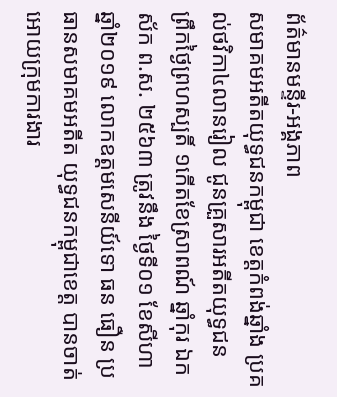ព័ត៌មានមន្ទីរ-អង្គភាព
សមាគមអតីតយុទ្ធជនកម្ពុជា ខេត្តកំពង់ឆ្នាំង ប្រគល់ថវិកា៤លានរៀល ជូនគ្រួសារអតីតយុទ្ធជន
ព្រឹកថ្ងៃព្រហស្បតិ៍ ១កើតខែស្រាពណ៍ ឆ្នាំកុរ ឯកស័ក ព.ស. ២៥៦៣ ត្រូវនឹង ថ្ងៃទី០១ ខែសីហា ឆ្នាំ២០១៩ លោកឧត្តមសេនីយ៍ទោ ធន ធឿន ប្រធានសមាគមអតីត យុទ្ធជនកម្ពុជាខេត្ត បានចាត់អោយក្រុមការងារ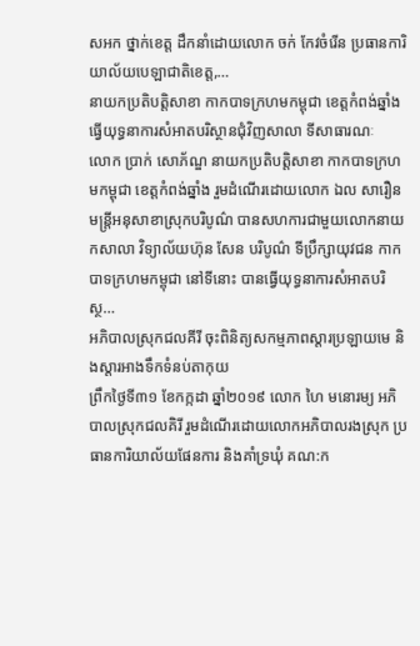សអក ថ្នាក់ខេត្ត ដឹកនាំដោយលោក ចក់ កែវចំរើន ប្រធានការិយាល័យបេឡាជាតិខេត្ត,...
នាយកប្រតិបត្តិសាខា កាកបាទក្រហមកម្ពុជា ខេត្តកំពង់ឆ្នាំង ធ្វើយុទ្ធនាការសំអាតបរិស្ថានជុំវិញសាលា ទីសាធារណៈ
លោក ប្រាក់ សោភ័ណ្ឌ នាយកប្រតិបត្តិសាខា កាកបាទក្រហមកម្ពុជា ខេត្តកំពង់ឆ្នាំង រួមដំណើរដោយលោក ឯល សារឿន មន្ត្រីអនុសាខាស្រុកបរិបូណ៌ បានសហការជាមួយលោកនាយកសាលា វិទ្យាល័យហ៊ុន សែន បរិបូណ៌ ទីប្រឹក្សាយុវជន កាកបាទក្រហមកម្ពុជា នៅទីនោះ បានធ្វើយុទ្ធនាការសំអាតបរិស្ថ...
អភិបាលស្រុកជលគីរី ចុះពិនិត្យសកម្មភាពស្ដារប្រឡាយមេ និងស្ដារអាងទឹកទំនប់តាកុយ
ព្រឹកថ្ងៃទី៣១ ខែកក្កដា ឆ្នាំ២០១៩ លោក ហៃ មនោរម្យ អភិបាលស្រុកជលគិរី រួមដំណើរដោយលោកអភិបាលរងស្រុក ប្រធានការិយាល័យផែនការ និងគាំទ្រឃុំ គណ:ក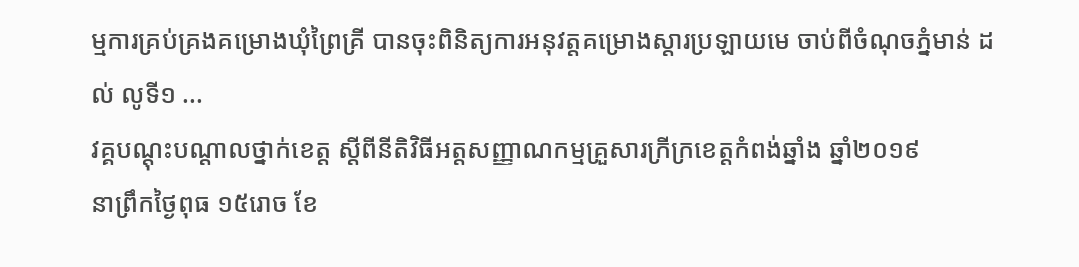ម្មការគ្រប់គ្រងគម្រោងឃុំព្រៃគ្រី បានចុះពិនិត្យការអនុវត្តគម្រោងស្តារប្រឡាយមេ ចាប់ពីចំណុចភ្នំមាន់ ដល់ លូទី១ ...
វគ្គបណ្ដុះបណ្ដាលថ្នាក់ខេត្ត ស្ដីពីនីតិវិធីអត្តសញ្ញាណកម្មគ្រួសារក្រីក្រខេត្តកំពង់ឆ្នាំង ឆ្នាំ២០១៩
នាព្រឹកថ្ងៃពុធ ១៥រោច ខែ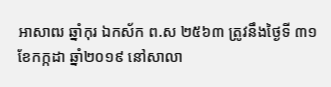អាសាឍ ឆ្នាំកុរ ឯកស័ក ព.ស ២៥៦៣ ត្រូវនឹងថ្ងៃទី ៣១ ខែកក្កដា ឆ្នាំ២០១៩ នៅសាលា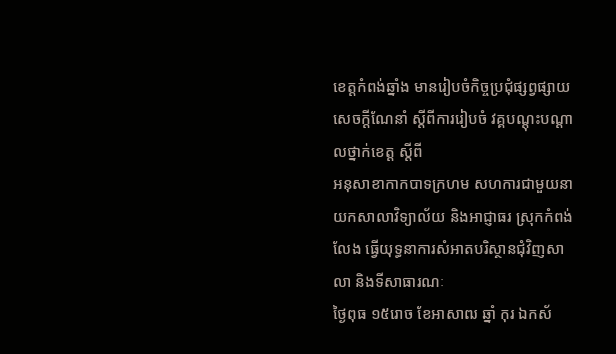ខេត្តកំពង់ឆ្នាំង មានរៀបចំកិច្ចប្រជុំផ្សព្វផ្សាយ សេចក្ដីណែនាំ ស្ដីពីការរៀបចំ វគ្គបណ្ដុះបណ្ដាលថ្នាក់ខេត្ត ស្ដីពី
អនុសាខាកាកបាទក្រហម សហការជាមួយនាយកសាលាវិទ្យាល័យ និងអាជ្ញាធរ ស្រុកកំពង់លែង ធ្វើយុទ្ធនាការសំអាតបរិស្ថានជុំវិញសាលា និងទីសាធារណៈ
ថ្ងៃពុធ ១៥រោច ខែអាសាឍ ឆ្នាំ កុរ ឯកស័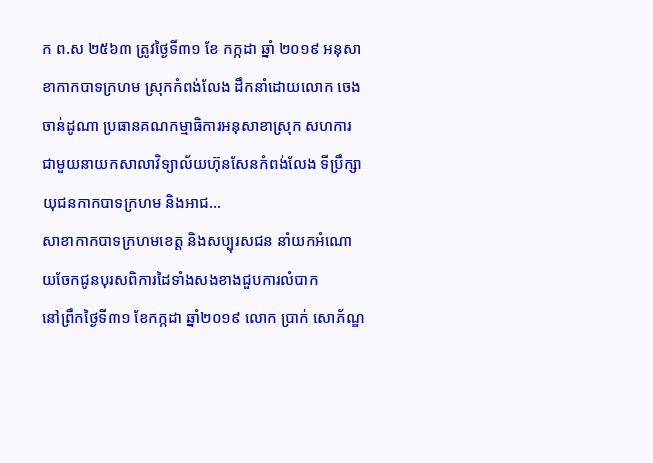ក ព.ស ២៥៦៣ ត្រូវថ្ងៃទី៣១ ខែ កក្កដា ឆ្នាំ ២០១៩ អនុសាខាកាកបាទក្រហម ស្រុកកំពង់លែង ដឹកនាំដោយលោក ចេង ចាន់ដូណា ប្រធានគណកម្មាធិការអនុសាខាស្រុក សហការជាមួយនាយកសាលាវិទ្យាល័យហ៊ុនសែនកំពង់លែង ទីប្រឹក្សាយុជនកាកបាទក្រហម និងអាជ...
សាខាកាកបាទក្រហមខេត្ត និងសប្បុរសជន នាំយកអំណោយចែកជូនបុរសពិការដៃទាំងសងខាងជួបការលំបាក
នៅព្រឹកថ្ងៃទី៣១ ខែកក្កដា ឆ្នាំ២០១៩ លោក ប្រាក់ សោភ័ណ្ឌ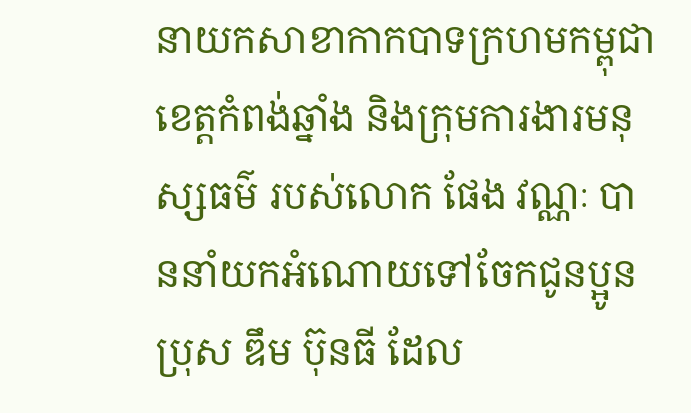នាយកសាខាកាកបាទក្រហមកម្ពុជាខេត្តកំពង់ឆ្នាំង និងក្រុមការងារមនុស្សធម៌ របស់លោក ផែង វណ្ណៈ បាននាំយកអំណោយទៅចែកជូនប្អូនប្រុស ឌឹម ប៊ុនធី ដែល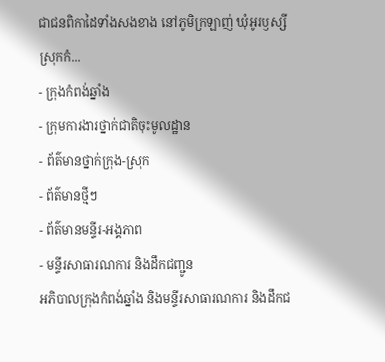ជាជនពិកាដៃទាំងសងខាង នៅភូមិក្រឡាញ់ ឃុំអូរឫស្សី ស្រុកកំ...
- ក្រុងកំពង់ឆ្នាំង
- ក្រុមការងារថ្នាក់ជាតិចុះមូលដ្ឋាន
- ព័ត៌មានថ្នាក់ក្រុង-ស្រុក
- ព័ត៌មានថ្មីៗ
- ព័ត៌មានមន្ទីរ-អង្គភាព
- មន្ទីរសាធារណការ និងដឹកជញ្ជូន
អភិបាលក្រុងកំពង់ឆ្នាំង និងមន្ទីរសាធារណការ និងដឹកជ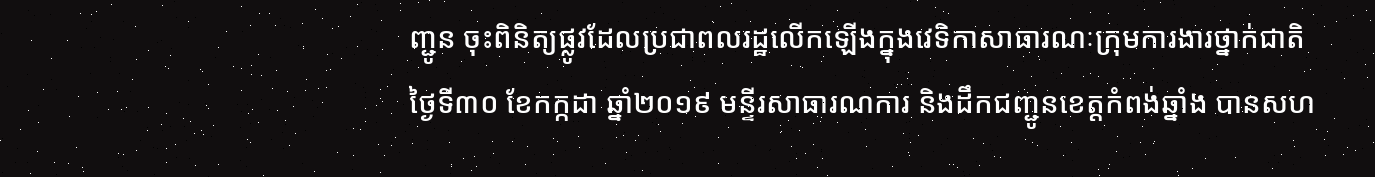ញ្ជូន ចុះពិនិត្យផ្លូវដែលប្រជាពលរដ្ឋលើកឡើងក្នុងវេទិកាសាធារណៈក្រុមការងារថ្នាក់ជាតិ
ថ្ងៃទី៣០ ខែកក្កដា ឆ្នាំ២០១៩ មន្ទីរសាធារណការ និងដឹកជញ្ជូនខេត្តកំពង់ឆ្នាំង បានសហ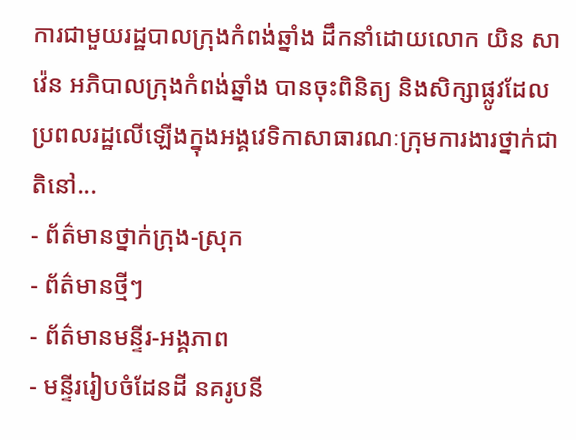ការជាមួយរដ្ឋបាលក្រុងកំពង់ឆ្នាំង ដឹកនាំដោយលោក យិន សាវ៉េន អភិបាលក្រុងកំពង់ឆ្នាំង បានចុះពិនិត្យ និងសិក្សាផ្លូវដែលប្រពលរដ្ឋលើឡើងក្នុងអង្គវេទិកាសាធារណៈក្រុមការងារថ្នាក់ជាតិនៅ...
- ព័ត៌មានថ្នាក់ក្រុង-ស្រុក
- ព័ត៌មានថ្មីៗ
- ព័ត៌មានមន្ទីរ-អង្គភាព
- មន្ទីររៀបចំដែនដី នគរូបនី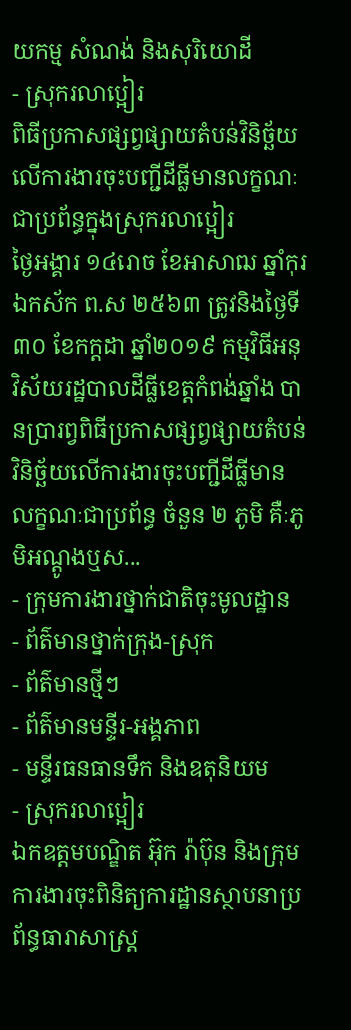យកម្ម សំណង់ និងសុរិយោដី
- ស្រុករលាប្អៀរ
ពិធីប្រកាសផ្សព្វផ្សាយតំបន់វិនិច្ឆ័យលើការងារចុះបញ្ជីដីធ្លីមានលក្ខណៈជាប្រព័ន្ធក្នុងស្រុករលាប្អៀរ
ថ្ងៃអង្គារ ១៤រោច ខែអាសាឍ ឆ្នាំកុរ ឯកស័ក ព.ស ២៥៦៣ ត្រូវនិងថ្ងៃទី៣០ ខែកក្ដដា ឆ្នាំ២០១៩ កម្មវិធីអនុវិស័យរដ្ឋបាលដីធី្លខេត្តកំពង់ឆ្នាំង បានប្រារព្វពិធីប្រកាសផ្សព្វផ្សាយតំបន់វិនិច្ឆ័យលើការងារចុះបញ្ជីដីធ្លីមានលក្ខណៈជាប្រព័ន្ធ ចំនួន ២ ភូមិ គឺៈភូមិអណ្តូងឬស...
- ក្រុមការងារថ្នាក់ជាតិចុះមូលដ្ឋាន
- ព័ត៌មានថ្នាក់ក្រុង-ស្រុក
- ព័ត៌មានថ្មីៗ
- ព័ត៌មានមន្ទីរ-អង្គភាព
- មន្ទីរធនធានទឹក និងឧតុនិយម
- ស្រុករលាប្អៀរ
ឯកឧត្តមបណ្ឌិត អ៊ុក រ៉ាប៊ុន និងក្រុមការងារចុះពិនិត្យការដ្ឋានស្ថាបនាប្រព័ន្ធធារាសាស្ត្រ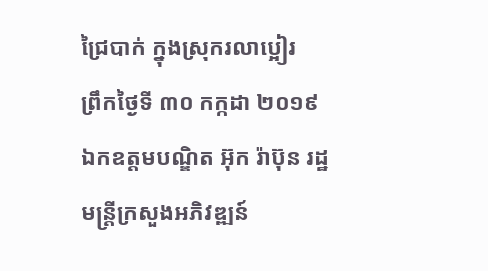ជ្រៃបាក់ ក្នុងស្រុករលាប្អៀរ
ព្រឹកថ្ងៃទី ៣០ កក្កដា ២០១៩ ឯកឧត្តមបណ្ឌិត អ៊ុក រ៉ាប៊ុន រដ្ឋមន្រ្តីក្រសួងអភិវឌ្ឍន៍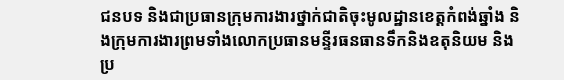ជនបទ និងជាប្រធានក្រុមការងារថ្នាក់ជាតិចុះមូលដ្ឋានខេត្តកំពង់ឆ្នាំង និងក្រុមការងារព្រមទាំងលោកប្រធានមន្ទីរធនធានទឹកនិងឧតុនិយម និងប្រ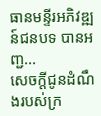ធានមន្ទីរអភិវឌ្ឍន៍ជនបទ បានអញ្ជ...
សេចក្ដីជូនដំណឹងរបស់ក្រ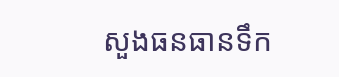សួងធនធានទឹក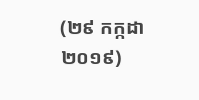(២៩ កក្កដា ២០១៩)